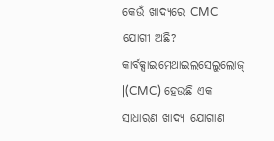କେଉଁ ଖାଦ୍ୟରେ CMC ଯୋଗୀ ଅଛି?
କାର୍ବକ୍ସାଇମେଥାଇଲସେଲୁଲୋଜ୍ |(CMC) ହେଉଛି ଏକ ସାଧାରଣ ଖାଦ୍ୟ ଯୋଗାଣ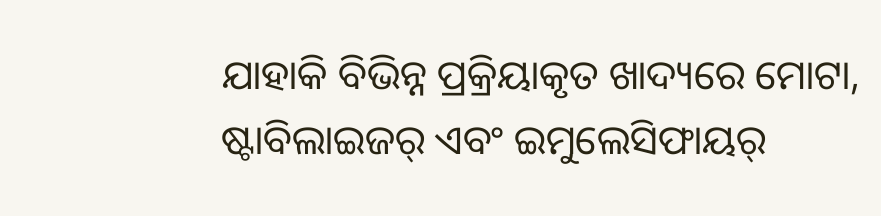ଯାହାକି ବିଭିନ୍ନ ପ୍ରକ୍ରିୟାକୃତ ଖାଦ୍ୟରେ ମୋଟା, ଷ୍ଟାବିଲାଇଜର୍ ଏବଂ ଇମୁଲେସିଫାୟର୍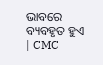ଭାବରେ ବ୍ୟବହୃତ ହୁଏ | CMC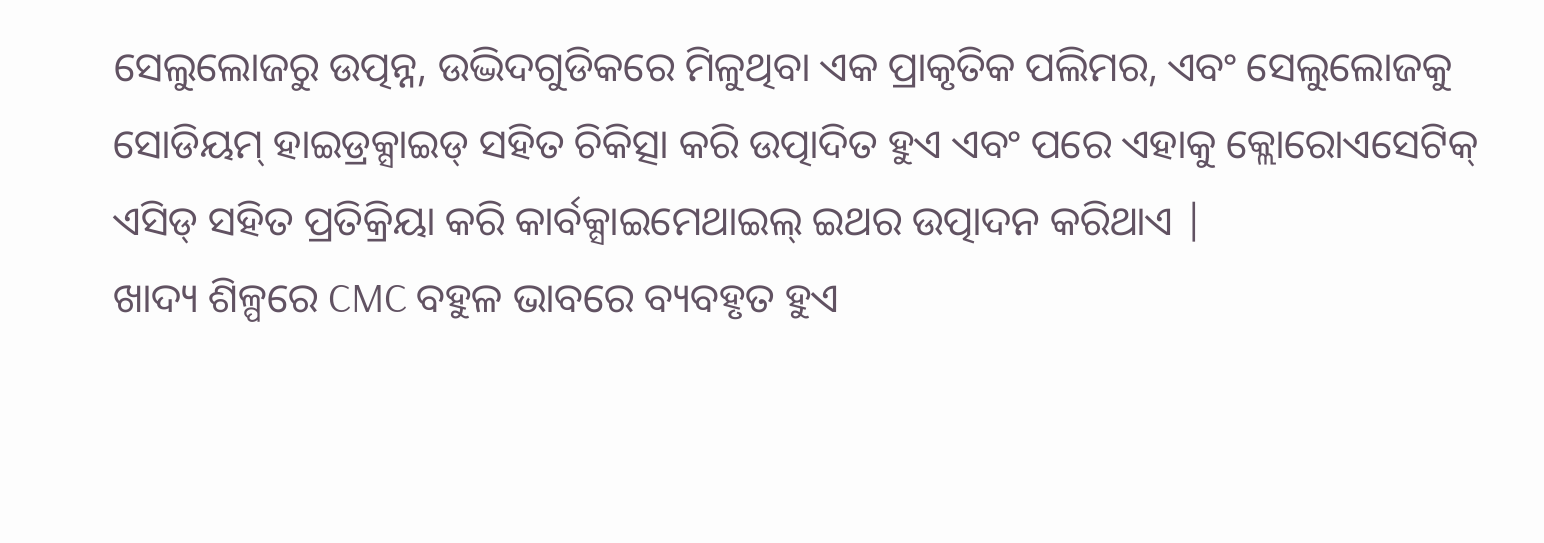ସେଲୁଲୋଜରୁ ଉତ୍ପନ୍ନ, ଉଦ୍ଭିଦଗୁଡିକରେ ମିଳୁଥିବା ଏକ ପ୍ରାକୃତିକ ପଲିମର, ଏବଂ ସେଲୁଲୋଜକୁ ସୋଡିୟମ୍ ହାଇଡ୍ରକ୍ସାଇଡ୍ ସହିତ ଚିକିତ୍ସା କରି ଉତ୍ପାଦିତ ହୁଏ ଏବଂ ପରେ ଏହାକୁ କ୍ଲୋରୋଏସେଟିକ୍ ଏସିଡ୍ ସହିତ ପ୍ରତିକ୍ରିୟା କରି କାର୍ବକ୍ସାଇମେଥାଇଲ୍ ଇଥର ଉତ୍ପାଦନ କରିଥାଏ |
ଖାଦ୍ୟ ଶିଳ୍ପରେ CMC ବହୁଳ ଭାବରେ ବ୍ୟବହୃତ ହୁଏ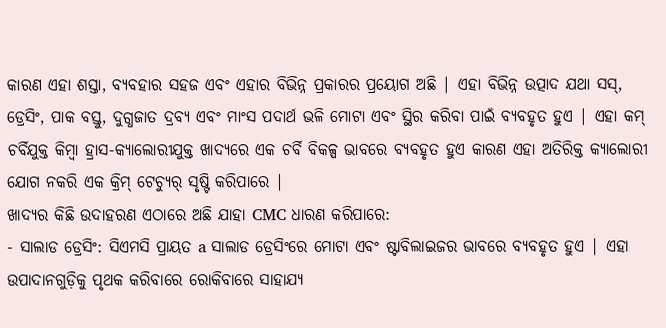କାରଣ ଏହା ଶସ୍ତା, ବ୍ୟବହାର ସହଜ ଏବଂ ଏହାର ବିଭିନ୍ନ ପ୍ରକାରର ପ୍ରୟୋଗ ଅଛି | ଏହା ବିଭିନ୍ନ ଉତ୍ପାଦ ଯଥା ସସ୍, ଡ୍ରେସିଂ, ପାକ ବସ୍ତୁ, ଦୁଗ୍ଧଜାତ ଦ୍ରବ୍ୟ ଏବଂ ମାଂସ ପଦାର୍ଥ ଭଳି ମୋଟା ଏବଂ ସ୍ଥିର କରିବା ପାଇଁ ବ୍ୟବହୃତ ହୁଏ | ଏହା କମ୍ ଚର୍ବିଯୁକ୍ତ କିମ୍ବା ହ୍ରାସ-କ୍ୟାଲୋରୀଯୁକ୍ତ ଖାଦ୍ୟରେ ଏକ ଚର୍ବି ବିକଳ୍ପ ଭାବରେ ବ୍ୟବହୃତ ହୁଏ କାରଣ ଏହା ଅତିରିକ୍ତ କ୍ୟାଲୋରୀ ଯୋଗ ନକରି ଏକ କ୍ରିମ୍ ଟେଚ୍ୟୁର୍ ସୃଷ୍ଟି କରିପାରେ |
ଖାଦ୍ୟର କିଛି ଉଦାହରଣ ଏଠାରେ ଅଛି ଯାହା CMC ଧାରଣ କରିପାରେ:
- ସାଲାଡ ଡ୍ରେସିଂ: ସିଏମସି ପ୍ରାୟତ a ସାଲାଡ ଡ୍ରେସିଂରେ ମୋଟା ଏବଂ ଷ୍ଟାବିଲାଇଜର ଭାବରେ ବ୍ୟବହୃତ ହୁଏ | ଏହା ଉପାଦାନଗୁଡ଼ିକୁ ପୃଥକ କରିବାରେ ରୋକିବାରେ ସାହାଯ୍ୟ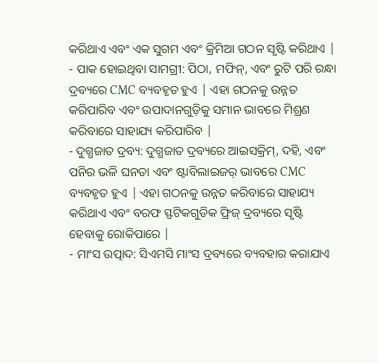କରିଥାଏ ଏବଂ ଏକ ସୁଗମ ଏବଂ କ୍ରିମିଆ ଗଠନ ସୃଷ୍ଟି କରିଥାଏ |
- ପାକ ହୋଇଥିବା ସାମଗ୍ରୀ: ପିଠା, ମଫିନ୍, ଏବଂ ରୁଟି ପରି ରନ୍ଧା ଦ୍ରବ୍ୟରେ CMC ବ୍ୟବହୃତ ହୁଏ | ଏହା ଗଠନକୁ ଉନ୍ନତ କରିପାରିବ ଏବଂ ଉପାଦାନଗୁଡ଼ିକୁ ସମାନ ଭାବରେ ମିଶ୍ରଣ କରିବାରେ ସାହାଯ୍ୟ କରିପାରିବ |
- ଦୁଗ୍ଧଜାତ ଦ୍ରବ୍ୟ: ଦୁଗ୍ଧଜାତ ଦ୍ରବ୍ୟରେ ଆଇସକ୍ରିମ୍, ଦହି, ଏବଂ ପନିର ଭଳି ଘନତା ଏବଂ ଷ୍ଟାବିଲାଇଜର୍ ଭାବରେ CMC ବ୍ୟବହୃତ ହୁଏ | ଏହା ଗଠନକୁ ଉନ୍ନତ କରିବାରେ ସାହାଯ୍ୟ କରିଥାଏ ଏବଂ ବରଫ ସ୍ଫଟିକଗୁଡିକ ଫ୍ରିଜ୍ ଦ୍ରବ୍ୟରେ ସୃଷ୍ଟି ହେବାକୁ ରୋକିପାରେ |
- ମାଂସ ଉତ୍ପାଦ: ସିଏମସି ମାଂସ ଦ୍ରବ୍ୟରେ ବ୍ୟବହାର କରାଯାଏ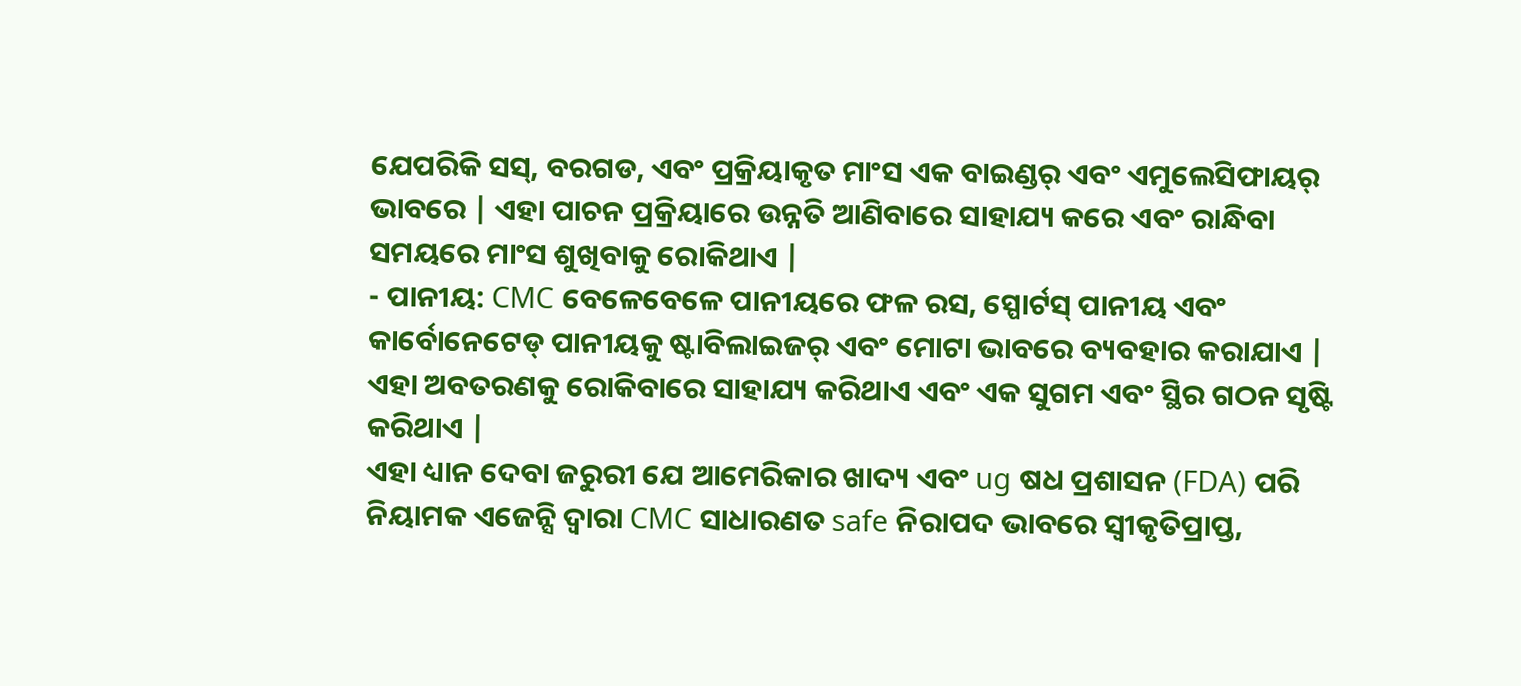ଯେପରିକି ସସ୍, ବରଗଡ, ଏବଂ ପ୍ରକ୍ରିୟାକୃତ ମାଂସ ଏକ ବାଇଣ୍ଡର୍ ଏବଂ ଏମୁଲେସିଫାୟର୍ ଭାବରେ | ଏହା ପାଚନ ପ୍ରକ୍ରିୟାରେ ଉନ୍ନତି ଆଣିବାରେ ସାହାଯ୍ୟ କରେ ଏବଂ ରାନ୍ଧିବା ସମୟରେ ମାଂସ ଶୁଖିବାକୁ ରୋକିଥାଏ |
- ପାନୀୟ: CMC ବେଳେବେଳେ ପାନୀୟରେ ଫଳ ରସ, ସ୍ପୋର୍ଟସ୍ ପାନୀୟ ଏବଂ କାର୍ବୋନେଟେଡ୍ ପାନୀୟକୁ ଷ୍ଟାବିଲାଇଜର୍ ଏବଂ ମୋଟା ଭାବରେ ବ୍ୟବହାର କରାଯାଏ | ଏହା ଅବତରଣକୁ ରୋକିବାରେ ସାହାଯ୍ୟ କରିଥାଏ ଏବଂ ଏକ ସୁଗମ ଏବଂ ସ୍ଥିର ଗଠନ ସୃଷ୍ଟି କରିଥାଏ |
ଏହା ଧ୍ୟାନ ଦେବା ଜରୁରୀ ଯେ ଆମେରିକାର ଖାଦ୍ୟ ଏବଂ ug ଷଧ ପ୍ରଶାସନ (FDA) ପରି ନିୟାମକ ଏଜେନ୍ସି ଦ୍ୱାରା CMC ସାଧାରଣତ safe ନିରାପଦ ଭାବରେ ସ୍ୱୀକୃତିପ୍ରାପ୍ତ,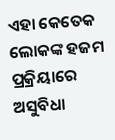ଏହା କେତେକ ଲୋକଙ୍କ ହଜମ ପ୍ରକ୍ରିୟାରେ ଅସୁବିଧା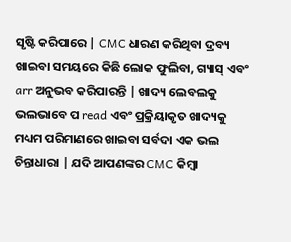ସୃଷ୍ଟି କରିପାରେ | CMC ଧାରଣ କରିଥିବା ଦ୍ରବ୍ୟ ଖାଇବା ସମୟରେ କିଛି ଲୋକ ଫୁଲିବା, ଗ୍ୟାସ୍ ଏବଂ arr ଅନୁଭବ କରିପାରନ୍ତି | ଖାଦ୍ୟ ଲେବଲକୁ ଭଲଭାବେ ପ read ଏବଂ ପ୍ରକ୍ରିୟାକୃତ ଖାଦ୍ୟକୁ ମଧ୍ୟମ ପରିମାଣରେ ଖାଇବା ସର୍ବଦା ଏକ ଭଲ ଚିନ୍ତାଧାରା | ଯଦି ଆପଣଙ୍କର CMC କିମ୍ବା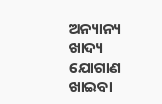ଅନ୍ୟାନ୍ୟ ଖାଦ୍ୟ ଯୋଗାଣ ଖାଇବା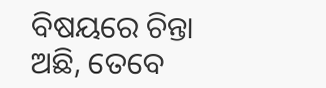ବିଷୟରେ ଚିନ୍ତା ଅଛି, ତେବେ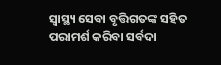ସ୍ୱାସ୍ଥ୍ୟ ସେବା ବୃତ୍ତିଗତଙ୍କ ସହିତ ପରାମର୍ଶ କରିବା ସର୍ବଦା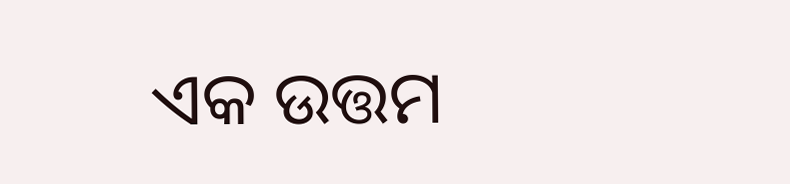ଏକ ଉତ୍ତମ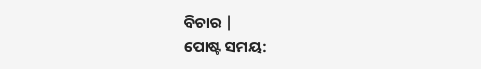ବିଚାର |
ପୋଷ୍ଟ ସମୟ: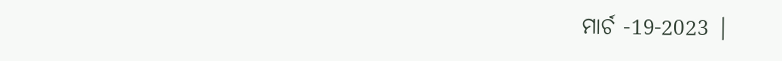ମାର୍ଚ -19-2023 |